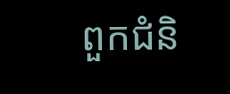ពួកជំនិ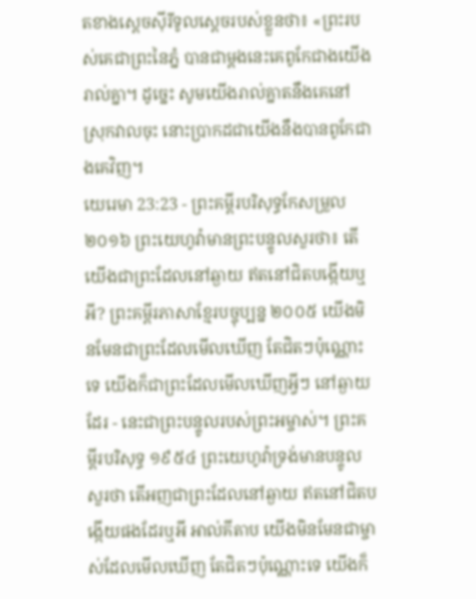តខាងស្តេចស៊ីរីទូលស្តេចរបស់ខ្លួនថា៖ «ព្រះរបស់គេជាព្រះនៃភ្នំ បានជាម្តងនេះគេពូកែជាងយើងរាល់គ្នា។ ដូច្នេះ សូមយើងរាល់គ្នាតនឹងគេនៅស្រុកវាលចុះ នោះប្រាកដជាយើងនឹងបានពូកែជាងគេវិញ។
យេរេមា 23:23 - ព្រះគម្ពីរបរិសុទ្ធកែសម្រួល ២០១៦ ព្រះយេហូវ៉ាមានព្រះបន្ទូលសួរថា៖ តើយើងជាព្រះដែលនៅឆ្ងាយ ឥតនៅជិតបង្កើយឬអី? ព្រះគម្ពីរភាសាខ្មែរបច្ចុប្បន្ន ២០០៥ យើងមិនមែនជាព្រះដែលមើលឃើញ តែជិតៗប៉ុណ្ណោះទេ យើងក៏ជាព្រះដែលមើលឃើញអ្វីៗ នៅឆ្ងាយដែរ - នេះជាព្រះបន្ទូលរបស់ព្រះអម្ចាស់។ ព្រះគម្ពីរបរិសុទ្ធ ១៩៥៤ ព្រះយេហូវ៉ាទ្រង់មានបន្ទូលសួរថា តើអញជាព្រះដែលនៅឆ្ងាយ ឥតនៅជិតបង្កើយផងដែរឬអី អាល់គីតាប យើងមិនមែនជាម្ចាស់ដែលមើលឃើញ តែជិតៗប៉ុណ្ណោះទេ យើងក៏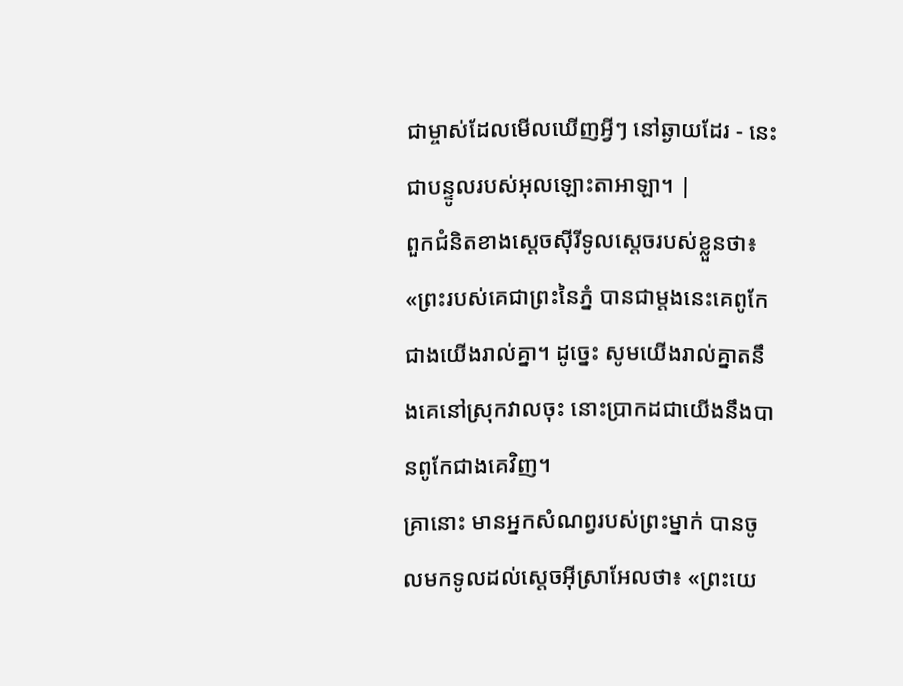ជាម្ចាស់ដែលមើលឃើញអ្វីៗ នៅឆ្ងាយដែរ - នេះជាបន្ទូលរបស់អុលឡោះតាអាឡា។ |
ពួកជំនិតខាងស្តេចស៊ីរីទូលស្តេចរបស់ខ្លួនថា៖ «ព្រះរបស់គេជាព្រះនៃភ្នំ បានជាម្តងនេះគេពូកែជាងយើងរាល់គ្នា។ ដូច្នេះ សូមយើងរាល់គ្នាតនឹងគេនៅស្រុកវាលចុះ នោះប្រាកដជាយើងនឹងបានពូកែជាងគេវិញ។
គ្រានោះ មានអ្នកសំណព្វរបស់ព្រះម្នាក់ បានចូលមកទូលដល់ស្តេចអ៊ីស្រាអែលថា៖ «ព្រះយេ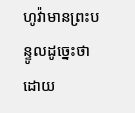ហូវ៉ាមានព្រះបន្ទូលដូច្នេះថា ដោយ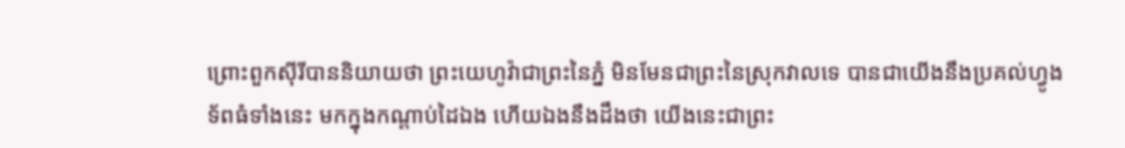ព្រោះពួកស៊ីរីបាននិយាយថា ព្រះយេហូវ៉ាជាព្រះនៃភ្នំ មិនមែនជាព្រះនៃស្រុកវាលទេ បានជាយើងនឹងប្រគល់ហ្វូងទ័ពធំទាំងនេះ មកក្នុងកណ្ដាប់ដៃឯង ហើយឯងនឹងដឹងថា យើងនេះជាព្រះ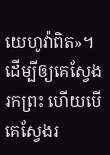យេហូវ៉ាពិត»។
ដើម្បីឲ្យគេស្វែងរកព្រះ ហើយបើគេស្វែងរ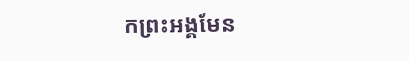កព្រះអង្គមែន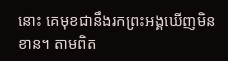នោះ គេមុខជានឹងរកព្រះអង្គឃើញមិនខាន។ តាមពិត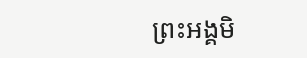ព្រះអង្គមិ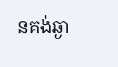នគង់ឆ្ងា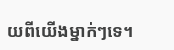យពីយើងម្នាក់ៗទេ។